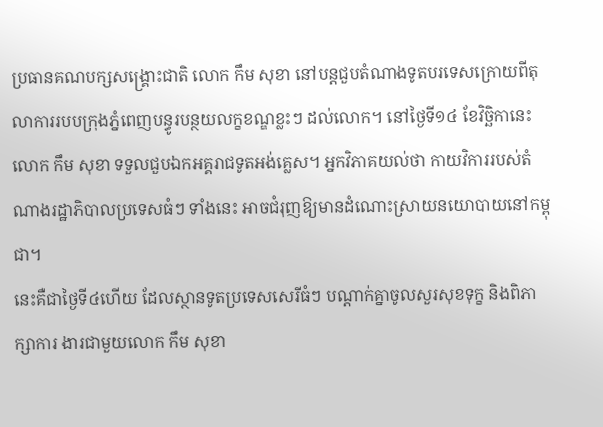ប្រធានគណបក្សសង្គ្រោះជាតិ លោក កឹម សុខា នៅបន្តជួបតំណាងទូតបរទេសក្រោយពីតុលាការរបបក្រុងភ្នំពេញបន្ធូរបន្ថយលក្ខខណ្ឌខ្លះៗ ដល់លោក។ នៅថ្ងៃទី១៤ ខែវិច្ឆិកានេះ លោក កឹម សុខា ទទួលជួបឯកអគ្គរាជទូតអង់គ្លេស។ អ្នកវិភាគយល់ថា កាយវិការរបស់តំណាងរដ្ឋាភិបាលប្រទេសធំៗ ទាំងនេះ អាចជំរុញឱ្យមានដំណោះស្រាយនយោបាយនៅកម្ពុជា។
នេះគឺជាថ្ងៃទី៤ហើយ ដែលស្ថានទូតប្រទេសសេរីធំៗ បណ្ដាក់គ្នាចូលសួរសុខទុក្ខ និងពិភាក្សាការ ងារជាមួយលោក កឹម សុខា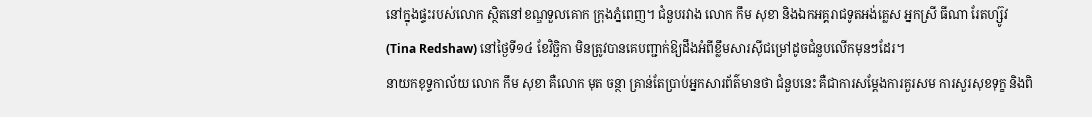នៅក្នុងផ្ទះរបស់លោក ស្ថិតនៅខណ្ឌទួលគោក ក្រុងភ្នំពេញ។ ជំនួបរវាង លោក កឹម សុខា និងឯកអគ្គរាជទូតអង់គ្លេស អ្នកស្រី ធីណា រែតហ្ស៊ូវ (Tina Redshaw) នៅថ្ងៃទី១៤ ខែវិច្ឆិកា មិនត្រូវបានគេបញ្ជាក់ឱ្យដឹងអំពីខ្លឹមសារស៊ីជម្រៅដូចជំនួបលើកមុនៗដែរ។
នាយកខុទ្ទកាល័យ លោក កឹម សុខា គឺលោក មុត ចន្ថា គ្រាន់តែប្រាប់អ្នកសារព័ត៌មានថា ជំនួបនេះ គឺជាការសម្តែងការគួរសម ការសួរសុខទុក្ខ និងពិ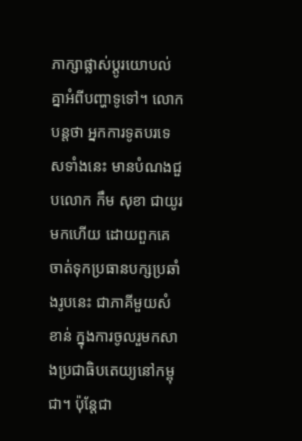ភាក្សាផ្លាស់ប្ដូរយោបល់គ្នាអំពីបញ្ហាទូទៅ។ លោកបន្តថា អ្នកការទូតបរទេសទាំងនេះ មានបំណងជួបលោក កឹម សុខា ជាយូរមកហើយ ដោយពួកគេចាត់ទុកប្រធានបក្សប្រឆាំងរូបនេះ ជាភាគីមួយសំខាន់ ក្នុងការចូលរួមកសាងប្រជាធិបតេយ្យនៅកម្ពុជា។ ប៉ុន្តែជា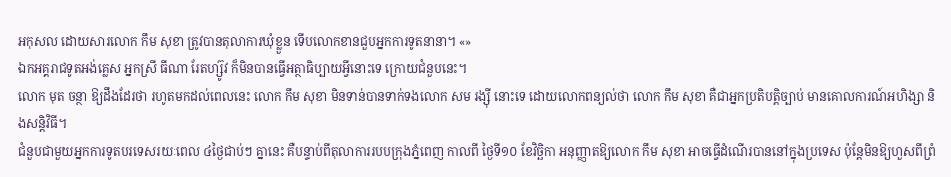អកុសល ដោយសារលោក កឹម សុខា ត្រូវបានតុលាការឃុំខ្លួន ទើបលោកខានជួបអ្នកការទូតនានា។ «»
ឯកអគ្គរាជទូតអង់គ្លេស អ្នកស្រី ធីណា រែតហ្ស៊ូវ ក៏មិនបានធ្វើអត្ថាធិប្បាយអ្វីនោះទេ ក្រោយជំនួបនេះ។
លោក មុត ចន្ថា ឱ្យដឹងដែរថា រហូតមកដល់ពេលនេះ លោក កឹម សុខា មិនទាន់បានទាក់ទងលោក សម រង្ស៊ី នោះទេ ដោយលោកពន្យល់ថា លោក កឹម សុខា គឺជាអ្នកប្រតិបត្តិច្បាប់ មានគោលការណ៍អហិង្សា និងសន្តិវិធី។
ជំនួបជាមួយអ្នកការទូតបរទេសរយៈពេល ៤ថ្ងៃជាប់ៗ គ្នានេះ គឺបន្ទាប់ពីតុលាការរបបក្រុងភ្នំពេញ កាលពី ថ្ងៃទី១០ ខែវិច្ឆិកា អនុញ្ញាតឱ្យលោក កឹម សុខា អាចធ្វើដំណើរបាននៅក្នុងប្រទេស ប៉ុន្តែមិនឱ្យហួសពីព្រំ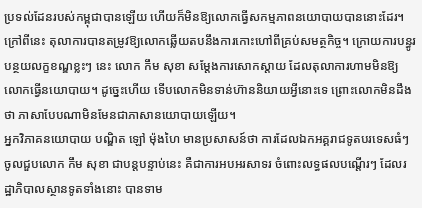ប្រទល់ដែនរបស់កម្ពុជាបានឡើយ ហើយក៏មិនឱ្យលោកធ្វើសកម្មភាពនយោបាយបាននោះដែរ។ ក្រៅពីនេះ តុលាការបានតម្រូវឱ្យលោកឆ្លើយតបនឹងការកោះហៅពីគ្រប់សមត្ថកិច្ច។ ក្រោយការបន្ធូរបន្ថយលក្ខខណ្ឌខ្លះៗ នេះ លោក កឹម សុខា សម្ដែងការសោកស្ដាយ ដែលតុលាការហាមមិនឱ្យលោកធ្វើនយោបាយ។ ដូច្នេះហើយ ទើបលោកមិនទាន់ហ៊ាននិយាយអ្វីនោះទេ ព្រោះលោកមិនដឹងថា ភាសាបែបណាមិនមែនជាភាសានយោបាយឡើយ។
អ្នកវិភាគនយោបាយ បណ្ឌិត ឡៅ ម៉ុងហៃ មានប្រសាសន៍ថា ការដែលឯកអគ្គរាជទូតបរទេសធំៗ ចូលជួបលោក កឹម សុខា ជាបន្តបន្ទាប់នេះ គឺជាការអបអរសាទរ ចំពោះលទ្ធផលបណ្ដើរៗ ដែលរដ្ឋាភិបាលស្ថានទូតទាំងនោះ បានទាម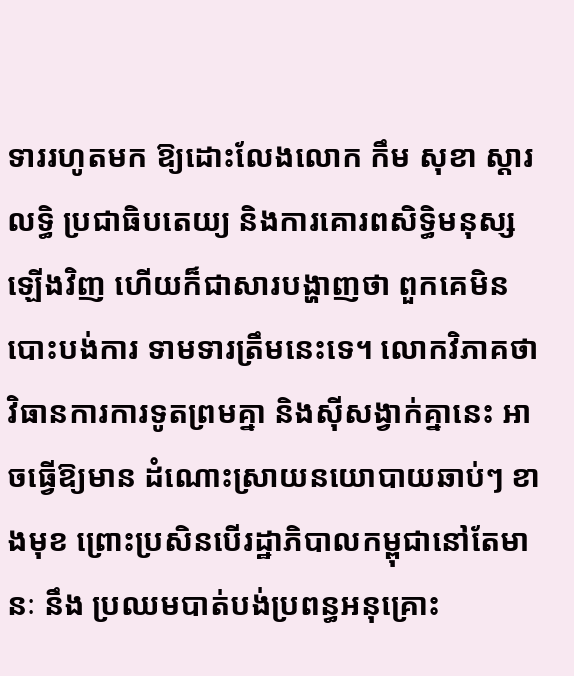ទាររហូតមក ឱ្យដោះលែងលោក កឹម សុខា ស្ដារលទ្ធិ ប្រជាធិបតេយ្យ និងការគោរពសិទិ្ធមនុស្សឡើងវិញ ហើយក៏ជាសារបង្ហាញថា ពួកគេមិនបោះបង់ការ ទាមទារត្រឹមនេះទេ។ លោកវិភាគថា វិធានការការទូតព្រមគ្នា និងស៊ីសង្វាក់គ្នានេះ អាចធ្វើឱ្យមាន ដំណោះស្រាយនយោបាយឆាប់ៗ ខាងមុខ ព្រោះប្រសិនបើរដ្ឋាភិបាលកម្ពុជានៅតែមានៈ នឹង ប្រឈមបាត់បង់ប្រពន្ធអនុគ្រោះ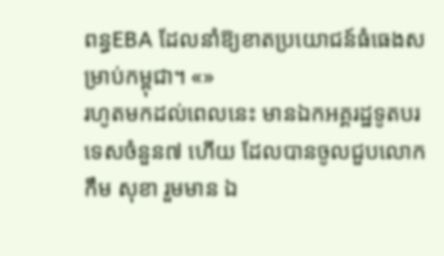ពន្ធEBA ដែលនាំឱ្យខាតប្រយោជន៍ធំធេងសម្រាប់កម្ពុជា។ «»
រហូតមកដល់ពេលនេះ មានឯកអគ្គរដ្ឋទូតបរទេសចំនួន៧ ហើយ ដែលបានចូលជួបលោក កឹម សុខា រួមមាន ឯ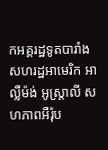កអគ្គរដ្ឋទូតបារាំង សហរដ្ឋអាមេរិក អាល្លឺម៉ង់ អូស្ត្រាលី សហភាពអឺរ៉ុប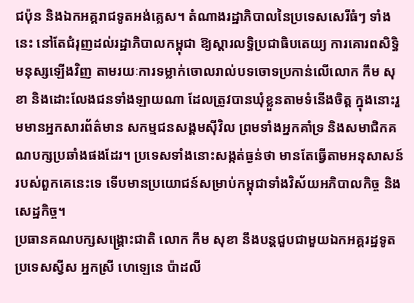ជប៉ុន និងឯកអគ្គរាជទូតអង់គ្លេស។ តំណាងរដ្ឋាភិបាលនៃប្រទេសសេរីធំៗ ទាំងនេះ នៅតែជំរុញដល់រដ្ឋាភិបាលកម្ពុជា ឱ្យស្ដារលទ្ធិប្រជាធិបតេយ្យ ការគោរពសិទ្ធិមនុស្សឡើងវិញ តាមរយៈការទម្លាក់ចោលរាល់បទចោទប្រកាន់លើលោក កឹម សុខា និងដោះលែងជនទាំងឡាយណា ដែលត្រូវបានឃុំខ្លួនតាមទំនើងចិត្ត ក្នុងនោះរួមមានអ្នកសារព័ត៌មាន សកម្មជនសង្គមស៊ីវិល ព្រមទាំងអ្នកគាំទ្រ និងសមាជិកគណបក្សប្រឆាំងផងដែរ។ ប្រទេសទាំងនោះសង្កត់ធ្ងន់ថា មានតែធ្វើតាមអនុសាសន៍របស់ពួកគេនេះទេ ទើបមានប្រយោជន៍សម្រាប់កម្ពុជាទាំងវិស័យអភិបាលកិច្ច និងសេដ្ឋកិច្ច។
ប្រធានគណបក្សសង្គ្រោះជាតិ លោក កឹម សុខា នឹងបន្តជួបជាមួយឯកអគ្គរដ្ឋទូតប្រទេសស្វីស អ្នកស្រី ហេឡេនេ ប៉ាដលី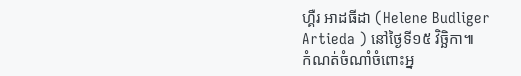ហ្គឺរ អាដធីដា (Helene Budliger Artieda ) នៅថ្ងៃទី១៥ វិច្ឆិកា៕
កំណត់ចំណាំចំពោះអ្ន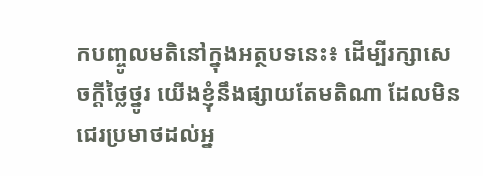កបញ្ចូលមតិនៅក្នុងអត្ថបទនេះ៖ ដើម្បីរក្សាសេចក្ដីថ្លៃថ្នូរ យើងខ្ញុំនឹងផ្សាយតែមតិណា ដែលមិនជេរប្រមាថដល់អ្ន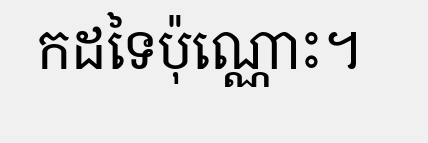កដទៃប៉ុណ្ណោះ។